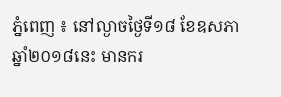ភ្នំពេញ ៖ នៅល្ងាចថ្ងៃទី១៨ ខែឧសភា ឆ្នាំ២០១៨នេះ មានករ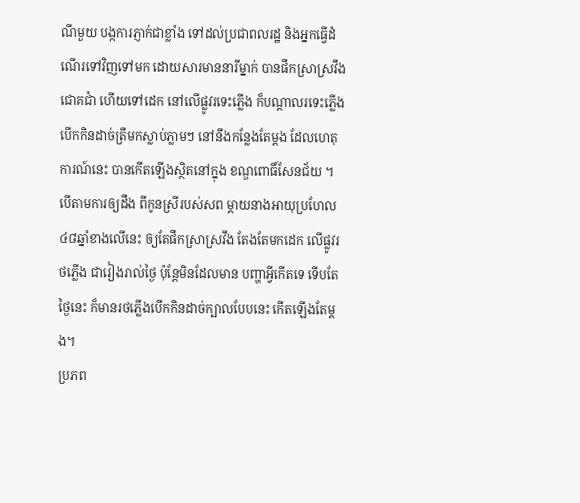ណីមួយ បង្កការភ្ញាក់ជាខ្លាំង ទៅដល់ប្រជាពលរដ្ឋ និងអ្នកធ្វើដំណើរទៅវិញទៅមក ដោយសារមាននារីម្នាក់ បានផឹកស្រាស្រវឹងជោគជាំ ហើយទៅដេក នៅលើផ្លូវរទេះភ្លើង ក៏បណ្ដាលរទេះភ្លើង បើកកិនដាច់ត្រឹមកស្លាប់ភ្លាមៗ នៅនឹងកន្លែងតែម្តង ដែលហេតុការណ៍នេះ បានកើតឡើងស្ថិតនៅក្នុង ខណ្ឌពោធិ៍សែនជ័យ ។
បើតាមការឲ្យដឹង ពីកូនស្រីរបស់សព ម្ដាយនាងអាយុប្រហែល៤៨ឆ្នាំខាងលើនេះ ឲ្យតែផឹកស្រាស្រវឹង តែងតែមកដេក លើផ្លូវរថភ្លើង ជារៀងរាល់ថ្ងៃ ប៉ុន្តែមិនដែលមាន បញ្ហាអ្វីកើតទេ ទើបតែថ្ងៃនេះ ក៏មានរថភ្លើងបើកកិនដាច់ក្បាលបែបនេះ កើតឡើងតែម្តង។
ប្រភព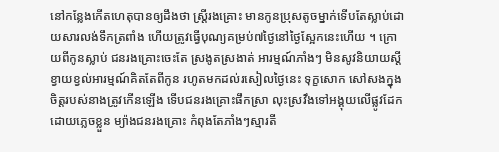នៅកន្លែងកើតហេតុបានឲ្យដឹងថា ស្ត្រីរងគ្រោះ មានកូនប្រុសតូចម្នាក់ទើបតែស្លាប់ដោយសារលង់ទឹកត្រពាំង ហើយត្រូវធ្វើបុណ្យគម្រប់៧ថ្ងៃនៅថ្ងៃស្អែកនេះហើយ ។ ក្រោយពីកូនស្លាប់ ជនរងគ្រោះចេះតែ ស្រងូតស្រងាត់ អារម្មណ៍ភាំងៗ មិនសូវនិយាយស្តី ខ្វាយខ្វល់អារម្មណ៍គិតតែពីកូន រហូតមកដល់រសៀលថ្ងៃនេះ ទុក្ខសោក សៅសងក្នុងចិត្តរបស់នាងត្រូវកើនឡើង ទើបជនរងគ្រោះផឹកស្រា លុះស្រវឹងទៅអង្គុយលើផ្លូវដែក ដោយភ្លេចខ្លួន ម្យ៉ាងជនរងគ្រោះ កំពុងតែភាំងៗស្មារតី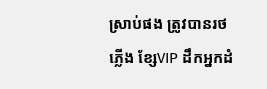ស្រាប់ផង ត្រូវបានរថភ្លើង ខ្សែVIP ដឹកអ្នកដំ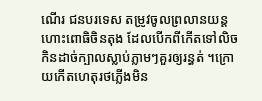ណើរ ជនបរទេស តម្រូវចូលព្រលានយន្តហោះពោធិចិនតុង ដែលបើកពីកើតទៅលិច កិនដាច់ក្បាលស្លាប់ភ្លាមៗគួរឲ្យរន្ធត់ ។ក្រោយកើតហេតុរថភ្លើងមិន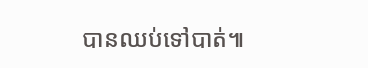បានឈប់ទៅបាត់៕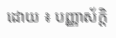ដោយ ៖ បញ្ញាស័ក្តិ